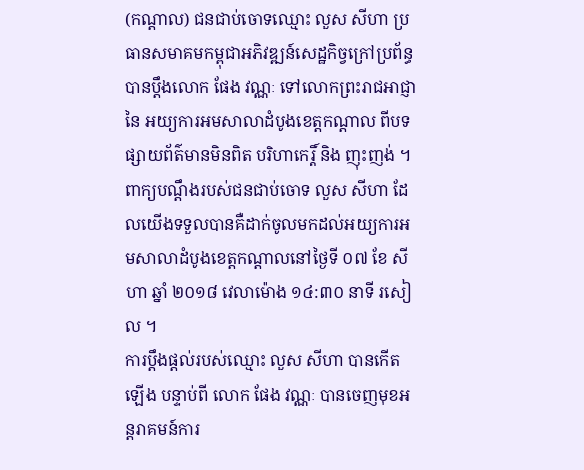(កណ្ដាល) ជនជាប់ចោទឈ្មោះ លួស សីហា ប្រធានសមាគមកម្ពុជាអភិវឌ្ឍន៍សេដ្ឋកិច្វក្រៅប្រព័ន្ធ បានប្ដឹងលោក ផែង វណ្ណៈ ទៅលោកព្រះរាជអាជ្ញា នៃ អយ្យការអមសាលាដំបូងខេត្តកណ្ដាល ពីបទផ្សាយព័ត៌មានមិនពិត បរិហាកេរ្តិ៍ និង ញុះញង់ ។
ពាក្យបណ្ដឹងរបស់ជនជាប់ចោទ លួស សីហា ដែលយើងទទួលបានគឺដាក់ចូលមកដល់អយ្យការអមសាលាដំបូងខេត្តកណ្ដាលនៅថ្ងៃទី ០៧ ខែ សីហា ឆ្នាំ ២០១៨ វេលាម៉ោង ១៤:៣០ នាទី រសៀល ។
ការប្ដឹងផ្ដល់របស់ឈ្មោះ លួស សីហា បានកើតឡើង បន្ទាប់ពី លោក ផែង វណ្ណៈ បានចេញមុខអន្តរាគមន៍ការ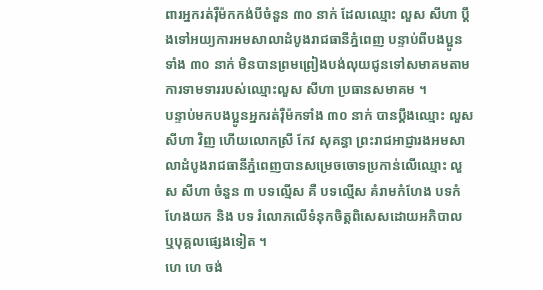ពារអ្នករត់រ៉ឺម៉កកង់បីចំនួន ៣០ នាក់ ដែលឈ្មោះ លួស សីហា ប្ដឹងទៅអយ្យការអមសាលាដំបូងរាជធានីភ្នំពេញ បន្ទាប់ពីបងប្អូនទាំង ៣០ នាក់ មិនបានព្រមព្រៀងបង់លុយជូនទៅសមាគមតាមការទាមទាររបស់ឈ្មោះលួស សីហា ប្រធានសមាគម ។
បន្ទាប់មកបងប្អូនអ្នករត់រ៉ឺម៉កទាំង ៣០ នាក់ បានប្ដឹងឈ្មោះ លួស សីហា វិញ ហើយលោកស្រី កែវ សុគន្ធា ព្រះរាជអាជ្ញារងអមសាលាដំបូងរាជធានីភ្នំពេញបានសម្រេចចោទប្រកាន់លើឈ្មោះ លួស សីហា ចំនួន ៣ បទល្មើស គឺ បទល្មើស គំរាមកំហែង បទកំហែងយក និង បទ រំលោភលើទំនុកចិត្តពិសេសដោយអភិបាល ឬបុគ្គលផ្សេងទៀត ។
ហេ ហេ ចង់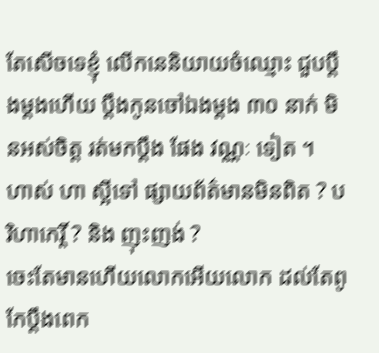តែសើចទេខ្ញុំ លើកនេនិយាយចំឈ្មោះ ជួបប្ដឹងម្ដងហើយ ប្ដឹងកូនចៅឯងម្ដង ៣០ នាក់ មិនអស់ចិត្ត រត់មកប្ដឹង ផែង វណ្ណៈ ទៀត ។
ហាស់ ហា ស្អីទៅ ផ្សាយព័ត៌មានមិនពិត ? បរិហាកេរ្តិ៍ ? និង ញុះញង់ ?
ចេះតែមានហើយលោកអើយលោក ដល់តែពូកែប្ដឹងពេក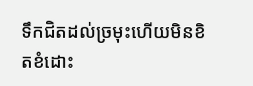ទឹកជិតដល់ច្រមុះហើយមិនខិតខំដោះ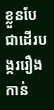ខ្លួនបែជាដើរបង្កររឿងកាន់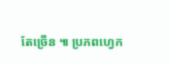តែច្រើន ៕ ប្រភពហ្វេក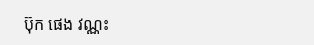ប៊ុក ផេង វណ្ណះ